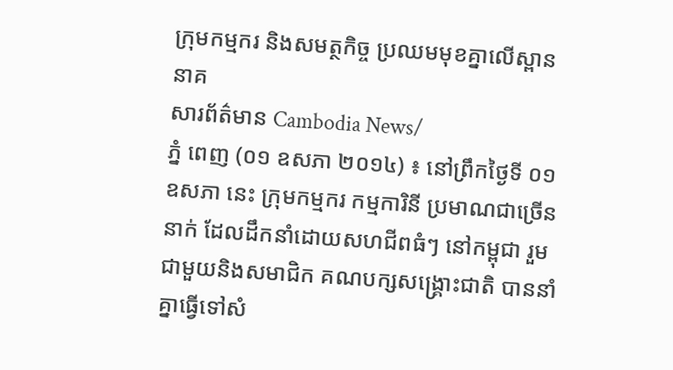ក្រុមកម្មករ និងសមត្ថកិច្ច ប្រឈមមុខគ្នាលើស្ពាននាគ
សារព័ត៌មាន Cambodia News/
ភ្នំ ពេញ (០១ ឧសភា ២០១៤) ៖ នៅព្រឹកថ្ងៃទី ០១ ឧសភា នេះ ក្រុមកម្មករ កម្មការិនី ប្រមាណជាច្រើននាក់ ដែលដឹកនាំដោយសហជីពធំៗ នៅកម្ពុជា រួមជាមួយនិងសមាជិក គណបក្សសង្រ្គោះជាតិ បាននាំគ្នាធ្វើទៅសំ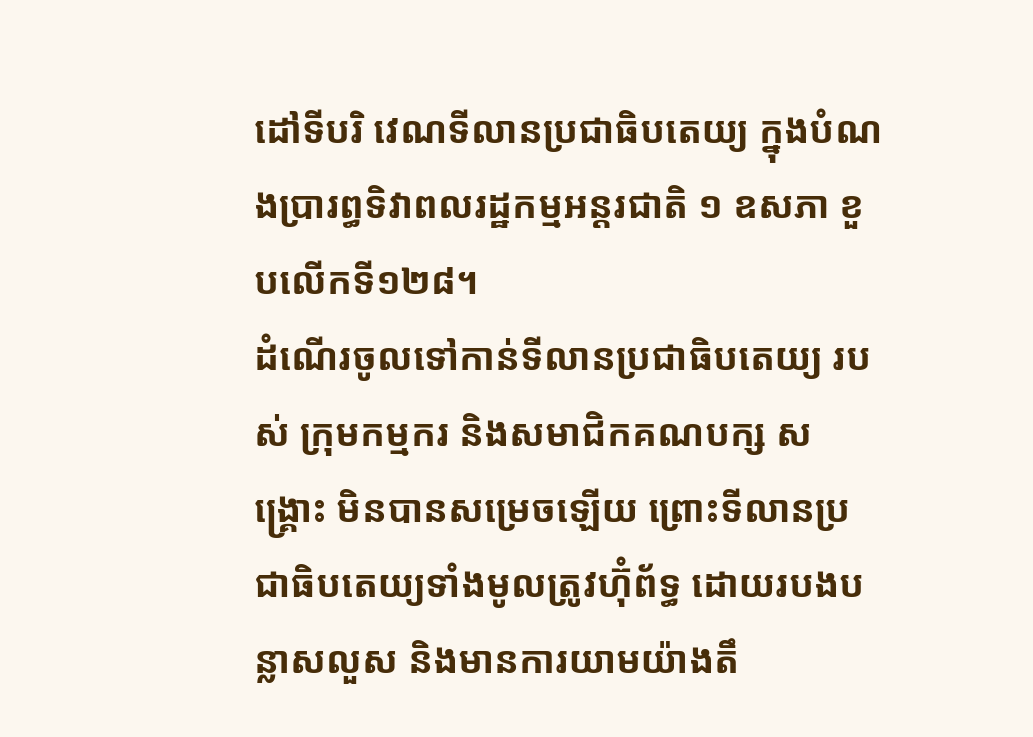ដៅទីបរិ វេណទីលានប្រជាធិបតេយ្យ ក្នុងបំណងប្រារព្ធទិវាពលរដ្ឋកម្មអន្តរជាតិ ១ ឧសភា ខួបលើកទី១២៨។
ដំណើរចូលទៅកាន់ទីលានប្រជាធិបតេយ្យ របស់ ក្រុមកម្មករ និងសមាជិកគណបក្ស សង្រ្គោះ មិនបានសម្រេចឡើយ ព្រោះទីលានប្រជាធិបតេយ្យទាំងមូលត្រូវហ៊ុំព័ទ្ធ ដោយរបងបន្លាសលួស និងមានការយាមយ៉ាងតឹ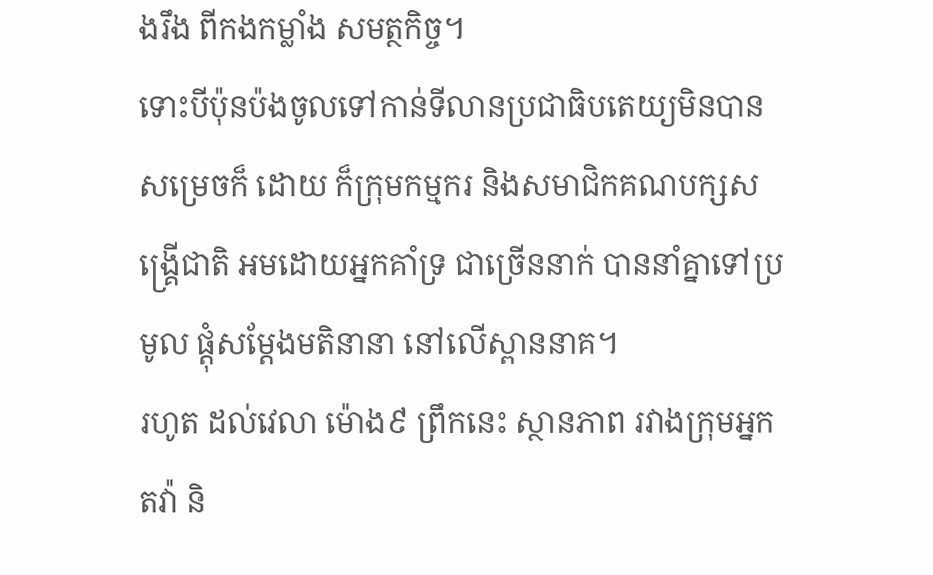ងរឹង ពីកងកម្លាំង សមត្ថកិច្ច។
ទោះបីប៉ុនប៉ងចូលទៅកាន់ទីលានប្រជាធិបតេយ្យមិនបានសម្រេចក៏ ដោយ ក៏ក្រុមកម្មករ និងសមាជិកគណបក្សសង្រ្គើជាតិ អមដោយអ្នកគាំទ្រ ជាច្រើននាក់ បាននាំគ្នាទៅប្រមូល ផ្តុំសម្តែងមតិនានា នៅលើស្ពាននាគ។
រហូត ដល់វេលា ម៉ោង៩ ព្រឹកនេះ ស្ថានភាព រវាងក្រុមអ្នកតវ៉ា និ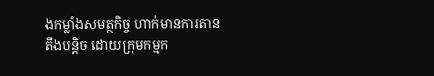ងកម្លាំងសមត្ថកិច្ច ហាក់មានការតានតឹងបន្តិច ដោយក្រុមកម្មក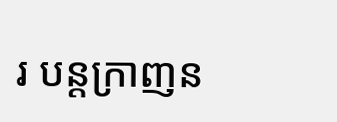រ បន្តក្រាញន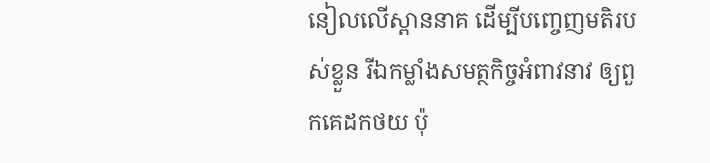នៀលលើស្ពាននាគ ដើម្បីបញ្ចេញមតិរបស់ខ្លួន រីឯកម្លាំងសមត្ថកិច្ចអំពាវនាវ ឲ្យពួកគេដកថយ ប៉ុ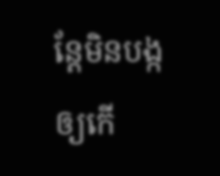ន្តែមិនបង្កឲ្យកើ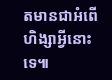តមានជាអំពើហិង្សាអ្វីនោះទេ៕